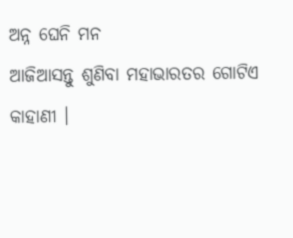ଅନ୍ନ ଘେନି ମନ
ଆଜିଆସନ୍ତୁ ଶୁଣିବା ମହାଭାରତର ଗୋଟିଏ କାହାଣୀ ।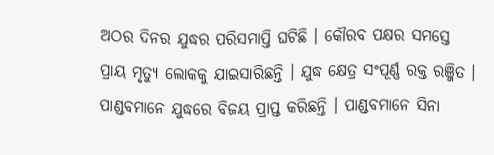ଅଠର ଦିନର ଯୁଦ୍ଧର ପରିସମାପ୍ତି ଘଟିଛି । କୌରବ ପକ୍ଷର ସମସ୍ତେ ପ୍ରାୟ ମୃତ୍ୟୁ ଲୋକକୁ ଯାଇସାରିଛନ୍ତି । ଯୁଦ୍ଧ କ୍ଷେତ୍ର ସଂପୂର୍ଣ୍ଣ ରକ୍ତ ରଞ୍ଜିତ । ପାଣ୍ଡବମାନେ ଯୁଦ୍ଧରେ ବିଜୟ ପ୍ରାପ୍ତ କରିଛନ୍ତି । ପାଣ୍ଡବମାନେ ସିନା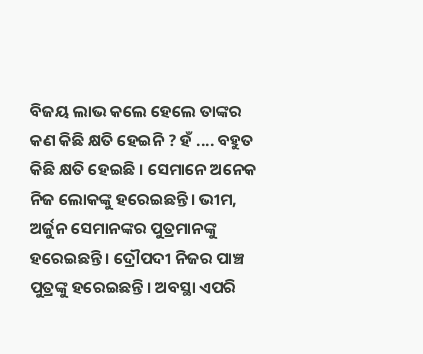ବିଜୟ ଲାଭ କଲେ ହେଲେ ତାଙ୍କର କଣ କିଛି କ୍ଷତି ହେଇନି ? ହଁ .... ବହୁତ କିଛି କ୍ଷତି ହେଇଛି । ସେମାନେ ଅନେକ ନିଜ ଲୋକଙ୍କୁ ହରେଇଛନ୍ତି। ଭୀମ, ଅର୍ଜୁନ ସେମାନଙ୍କର ପୁତ୍ରମାନଙ୍କୁ ହରେଇଛନ୍ତି । ଦ୍ରୌପଦୀ ନିଜର ପାଞ୍ଚ ପୁତ୍ରଙ୍କୁ ହରେଇଛନ୍ତି । ଅବସ୍ଥା ଏପରି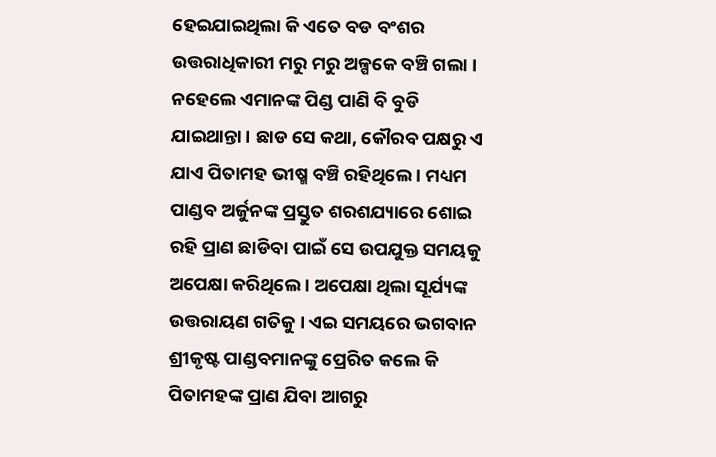ହେଇଯାଇଥିଲା କି ଏତେ ବଡ ବଂଶର ଉତ୍ତରାଧିକାରୀ ମରୁ ମରୁ ଅଳ୍ପକେ ବଞ୍ଚି ଗଲା । ନହେଲେ ଏମାନଙ୍କ ପିଣ୍ଡ ପାଣି ବି ବୁଡି ଯାଇଥାନ୍ତା । ଛାଡ ସେ କଥା, କୌରବ ପକ୍ଷରୁ ଏ ଯାଏ ପିତାମହ ଭୀଷ୍ମ ବଞ୍ଚି ରହିଥିଲେ । ମଧ୍ୟମ ପାଣ୍ଡବ ଅର୍ଜୁନଙ୍କ ପ୍ରସ୍ତୁତ ଶରଶଯ୍ୟାରେ ଶୋଇ ରହି ପ୍ରାଣ ଛାଡିବା ପାଇଁ ସେ ଉପଯୁକ୍ତ ସମୟକୁ ଅପେକ୍ଷା କରିଥିଲେ । ଅପେକ୍ଷା ଥିଲା ସୂର୍ଯ୍ୟଙ୍କ ଉତ୍ତରାୟଣ ଗତିକୁ । ଏଇ ସମୟରେ ଭଗବାନ ଶ୍ରୀକୃଷ୍ଟ ପାଣ୍ଡବମାନଙ୍କୁ ପ୍ରେରିତ କଲେ କି ପିତାମହଙ୍କ ପ୍ରାଣ ଯିବା ଆଗରୁ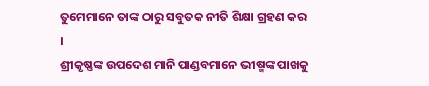ତୁମେମାନେ ତାଙ୍କ ଠାରୁ ସବୁତକ ନୀତି ଶିକ୍ଷା ଗ୍ରହଣ କର ।
ଶ୍ରୀକୃଷ୍ଣଙ୍କ ଉପଦେଶ ମାନି ପାଣ୍ଡବମାନେ ଭୀଷ୍ମଙ୍କ ପାଖକୁ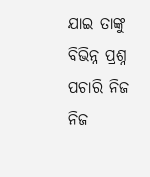ଯାଇ ତାଙ୍କୁ ବିଭିନ୍ନ ପ୍ରଶ୍ନ ପଚାରି ନିଜ ନିଜ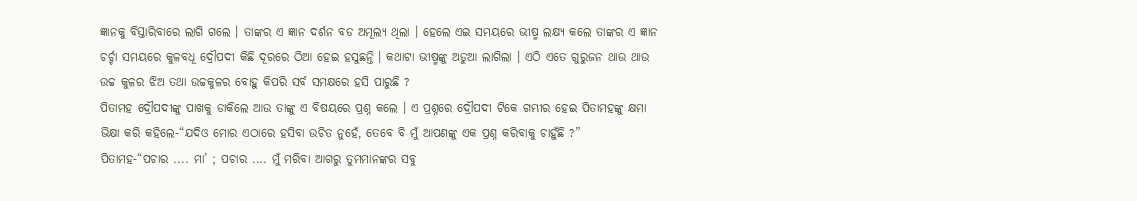ଜ୍ଞାନକୁ ବିସ୍ତାରିବାରେ ଲାଗି ଗଲେ । ତାଙ୍କର ଏ ଜ୍ଞାନ ଦର୍ଶନ ବଡ ଅମୂଲ୍ୟ ଥିଲା । ହେଲେ ଏଇ ସମୟରେ ଭୀଷ୍ମ ଲକ୍ଷ୍ୟ କଲେ ତାଙ୍କର ଏ ଜ୍ଞାନ ଚର୍ଚ୍ଚା ସମୟରେ କୁଳବଧୂ ଦ୍ରୌପଦୀ କିଛି ଦୂରରେ ଠିଆ ହେଇ ହସୁଛନ୍ତି । କଥାଟା ଭୀଷ୍ମଙ୍କୁ ଅଡୁଆ ଲାଗିଲା । ଏଠି ଏତେ ଗୁରୁଜନ ଥାଉ ଥାଉ ଉଚ୍ଚ କୁଳର ଝିଅ ତଥା ଉଚ୍ଚକୁଳର ବୋହୁ କିପରି ସର୍ବ ସମକ୍ଷରେ ହସି ପାରୁଛି ?
ପିତାମହ ଦ୍ରୌପଦୀଙ୍କୁ ପାଖକୁ ଡାକିଲେ ଆଉ ତାଙ୍କୁ ଏ ବିଷୟରେ ପ୍ରଶ୍ନ କଲେ । ଏ ପ୍ରଶ୍ନରେ ଦ୍ରୌପଦୀ ଟିକେ ଗମ୍ଭୀର ହେଇ ପିତାମହଙ୍କୁ କ୍ଷମା ଭିକ୍ଷା କରି କହିଲେ-“ଯଦିଓ ମୋର ଏଠାରେ ହସିବା ଉଚିତ ନୁହେଁ, ତେବେ ବି ମୁଁ ଆପଣଙ୍କୁ ଏକ ପ୍ରଶ୍ନ କରିବାକୁ ଚାହୁଁଛି ?”
ପିତାମହ-“ପଚାର .... ମା’ ; ପଚାର .... ମୁଁ ମରିବା ଆଗରୁ ତୁମମାନଙ୍କର ସବୁ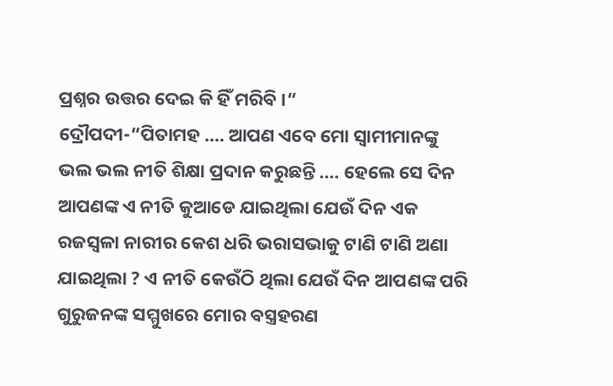ପ୍ରଶ୍ନର ଉତ୍ତର ଦେଇ କି ହିଁ ମରିବି ।“
ଦ୍ରୌପଦୀ-“ପିତାମହ .... ଆପଣ ଏବେ ମୋ ସ୍ଵାମୀମାନଙ୍କୁ ଭଲ ଭଲ ନୀତି ଶିକ୍ଷା ପ୍ରଦାନ କରୁଛନ୍ତି .... ହେଲେ ସେ ଦିନ ଆପଣଙ୍କ ଏ ନୀତି କୁଆଡେ ଯାଇଥିଲା ଯେଉଁ ଦିନ ଏକ ରଜସ୍ଵଳା ନାରୀର କେଶ ଧରି ଭରାସଭାକୁ ଟାଣି ଟାଣି ଅଣା ଯାଇଥିଲା ? ଏ ନୀତି କେଉଁଠି ଥିଲା ଯେଉଁ ଦିନ ଆପଣଙ୍କ ପରି ଗୁରୁଜନଙ୍କ ସମ୍ମୁଖରେ ମୋର ବସ୍ତ୍ରହରଣ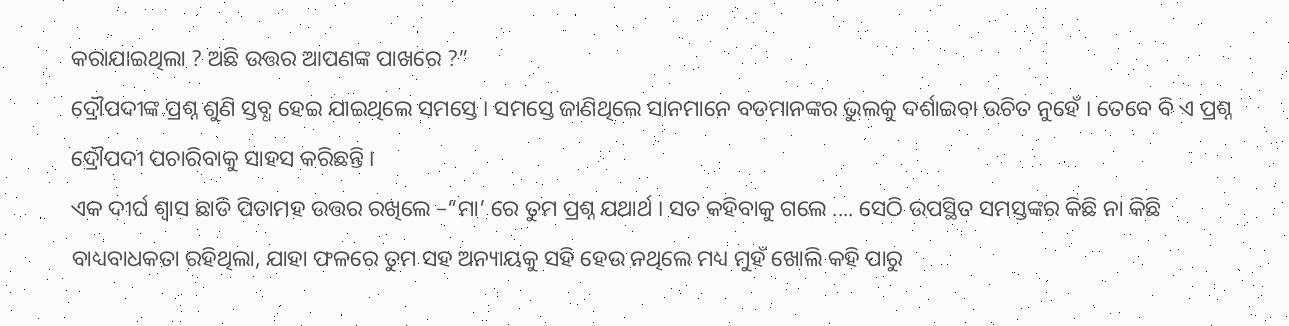କରାଯାଇଥିଲା ? ଅଛି ଉତ୍ତର ଆପଣଙ୍କ ପାଖରେ ?”
ଦ୍ରୌପଦୀଙ୍କ ପ୍ରଶ୍ନ ଶୁଣି ସ୍ତବ୍ଧ ହେଇ ଯାଇଥିଲେ ସମସ୍ତେ । ସମସ୍ତେ ଜାଣିଥିଲେ ସାନମାନେ ବଡମାନଙ୍କର ଭୁଲକୁ ଦର୍ଶାଇବା ଉଚିତ ନୁହେଁ । ତେବେ ବି ଏ ପ୍ରଶ୍ନ ଦ୍ରୌପଦୀ ପଚାରିବାକୁ ସାହସ କରିଛନ୍ତି ।
ଏକ ଦୀର୍ଘ ଶ୍ଵାସ ଛାଡି ପିତାମହ ଉତ୍ତର ରଖିଲେ –“ମା’ ରେ ତୁମ ପ୍ରଶ୍ନ ଯଥାର୍ଥ । ସତ କହିବାକୁ ଗଲେ .... ସେଠି ଉପସ୍ଥିତ ସମସ୍ତଙ୍କର କିଛି ନା କିଛି ବାଧ୍ୟବାଧକତା ରହିଥିଲା, ଯାହା ଫଳରେ ତୁମ ସହ ଅନ୍ୟାୟକୁ ସହି ହେଉ ନଥିଲେ ମଧ୍ୟ ମୁହଁ ଖୋଲି କହି ପାରୁ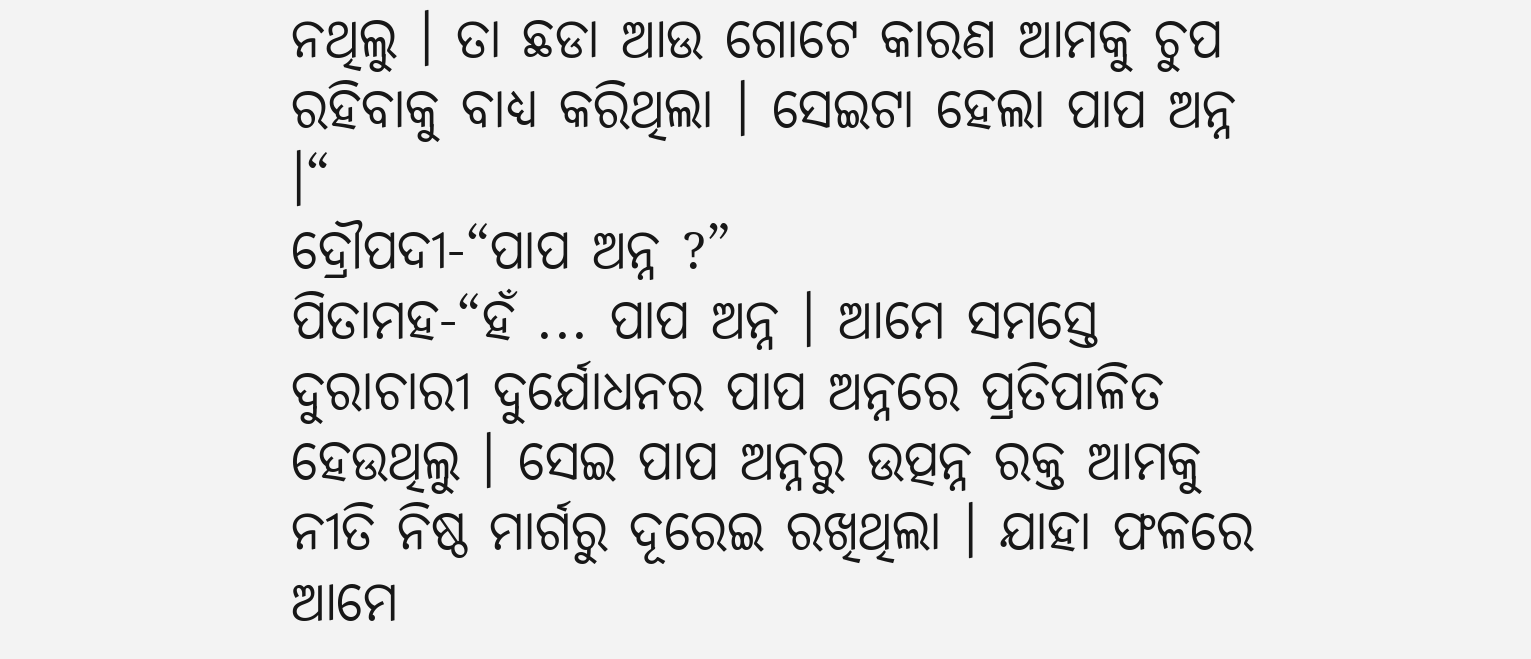ନଥିଲୁ । ତା ଛଡା ଆଉ ଗୋଟେ କାରଣ ଆମକୁ ଚୁପ ରହିବାକୁ ବାଧ୍ୟ କରିଥିଲା । ସେଇଟା ହେଲା ପାପ ଅନ୍ନ ।“
ଦ୍ରୌପଦୀ-“ପାପ ଅନ୍ନ ?”
ପିତାମହ-“ହଁ ... ପାପ ଅନ୍ନ । ଆମେ ସମସ୍ତେ ଦୁରାଚାରୀ ଦୁର୍ଯୋଧନର ପାପ ଅନ୍ନରେ ପ୍ରତିପାଳିତ ହେଉଥିଲୁ । ସେଇ ପାପ ଅନ୍ନରୁ ଉତ୍ପନ୍ନ ରକ୍ତ ଆମକୁ ନୀତି ନିଷ୍ଠ ମାର୍ଗରୁ ଦୂରେଇ ରଖିଥିଲା । ଯାହା ଫଳରେ ଆମେ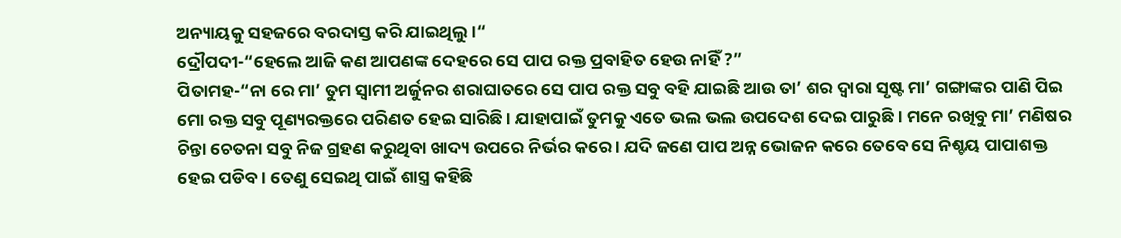ଅନ୍ୟାୟକୁ ସହଜରେ ବରଦାସ୍ତ କରି ଯାଇଥିଲୁ ।“
ଦ୍ରୌପଦୀ-“ହେଲେ ଆଜି କଣ ଆପଣଙ୍କ ଦେହରେ ସେ ପାପ ରକ୍ତ ପ୍ରବାହିତ ହେଉ ନାହିଁ ?”
ପିତାମହ-“ନା ରେ ମା’ ତୁମ ସ୍ଵାମୀ ଅର୍ଜୁନର ଶରାଘାତରେ ସେ ପାପ ରକ୍ତ ସବୁ ବହି ଯାଇଛି ଆଉ ତା’ ଶର ଦ୍ଵାରା ସୃଷ୍ଟ ମା’ ଗଙ୍ଗାଙ୍କର ପାଣି ପିଇ ମୋ ରକ୍ତ ସବୁ ପୂଣ୍ୟରକ୍ତରେ ପରିଣତ ହେଇ ସାରିଛି । ଯାହାପାଇଁ ତୁମକୁ ଏତେ ଭଲ ଭଲ ଉପଦେଶ ଦେଇ ପାରୁଛି । ମନେ ରଖିବୁ ମା’ ମଣିଷର ଚିନ୍ତା ଚେତନା ସବୁ ନିଜ ଗ୍ରହଣ କରୁଥିବା ଖାଦ୍ୟ ଉପରେ ନିର୍ଭର କରେ । ଯଦି ଜଣେ ପାପ ଅନ୍ନ ଭୋଜନ କରେ ତେବେ ସେ ନିଶ୍ଚୟ ପାପାଶକ୍ତ ହେଇ ପଡିବ । ତେଣୁ ସେଇଥି ପାଇଁ ଶାସ୍ତ୍ର କହିଛି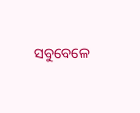ସବୁବେଳେ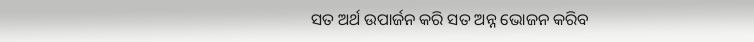ସତ ଅର୍ଥ ଉପାର୍ଜନ କରି ସତ ଅନ୍ନ ଭୋଜନ କରିବ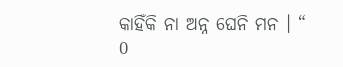କାହିଁକି ନା ଅନ୍ନ ଘେନି ମନ । “
0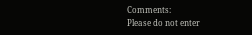Comments:
Please do not enter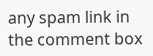any spam link in the comment box